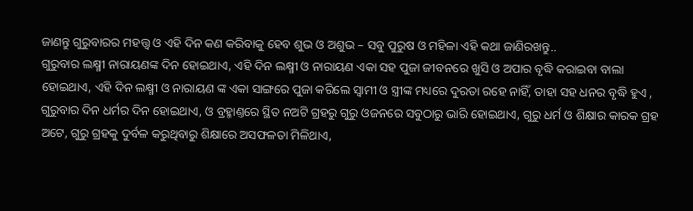ଜାଣନ୍ତୁ ଗୁରୁବାରର ମହତ୍ତ୍ୱ ଓ ଏହି ଦିନ କଣ କରିବାକୁ ହେବ ଶୁଭ ଓ ଅଶୁଭ – ସବୁ ପୁରୁଷ ଓ ମହିଳା ଏହି କଥା ଜାଣିରଖନ୍ତୁ..
ଗୁରୁବାର ଲକ୍ଷ୍ମୀ ନାରାୟଣଙ୍କ ଦିନ ହୋଇଥାଏ, ଏହି ଦିନ ଲକ୍ଷ୍ମୀ ଓ ନାରାୟଣ ଏକା ସହ ପୁଜା ଜୀବନରେ ଖୁସି ଓ ଅପାର ବୃଦ୍ଧି କରାଇବା ବାଲା ହୋଇଥାଏ, ଏହି ଦିନ ଲକ୍ଷ୍ମୀ ଓ ନାରାୟଣ ଙ୍କ ଏକା ସାଙ୍ଗରେ ପୁଜା କରିଲେ ସ୍ୱାମୀ ଓ ସ୍ତ୍ରୀଙ୍କ ମଧ୍ୟରେ ଦୁରତା ରହେ ନାହିଁ, ତାହା ସହ ଧନର ବୃଦ୍ଧି ହୁଏ , ଗୁରୁବାର ଦିନ ଧର୍ମର ଦିନ ହୋଇଥାଏ, ଓ ବ୍ରହ୍ମାଣ୍ତରେ ସ୍ଥିତ ନଅଟି ଗ୍ରହରୁ ଗୁରୁ ଓଜନରେ ସବୁଠାରୁ ଭାରି ହୋଇଥାଏ, ଗୁରୁ ଧର୍ମ ଓ ଶିକ୍ଷାର କାରକ ଗ୍ରହ ଅଟେ, ଗୁରୁ ଗ୍ରହକୁ ଦୁର୍ବଳ କରୁଥିବାରୁ ଶିକ୍ଷାରେ ଅସଫଳତା ମିଳିଥାଏ,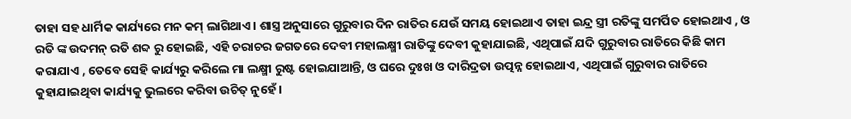ତାହା ସହ ଧାର୍ମିକ କାର୍ଯ୍ୟରେ ମନ କମ୍ ଲାଗିଥାଏ । ଶାସ୍ତ୍ର ଅନୁସାରେ ଗୁରୁବାର ଦିନ ରାତିର ଯେଉଁ ସମୟ ହୋଇଥାଏ ତାହା ଇନ୍ଦ୍ର ସ୍ତ୍ରୀ ରତିଙ୍କୁ ସମର୍ପିତ ହୋଇଥାଏ , ଓ ରତି ଙ୍କ ଉଦମନ୍ ରତି ଶବ୍ଦ ରୁ ହୋଇଛି, ଏହି ଚରାଚର ଜଗତରେ ଦେବୀ ମହାଲକ୍ଷ୍ମୀ ରାତିଙ୍କୁ ଦେବୀ କୁହାଯାଇଛି, ଏଥିପାଇଁ ଯଦି ଗୁରୁବାର ରାତିରେ କିଛି କାମ କରାଯାଏ , ତେବେ ସେହି କାର୍ଯ୍ୟରୁ କରିଲେ ମା ଲକ୍ଷ୍ମୀ ରୁଷ୍ଟ ହୋଇଯାଆନ୍ତି, ଓ ଘରେ ଦୁଃଖ ଓ ଦାରିଦ୍ରତା ଉତ୍ପନ୍ନ ହୋଇଥାଏ, ଏଥିପାଇଁ ଗୁରୁବାର ରାତିରେ କୁହାଯାଇଥିବା କାର୍ଯ୍ୟକୁ ଭୁଲରେ କରିବା ଉଚିତ୍ ନୁହେଁ ।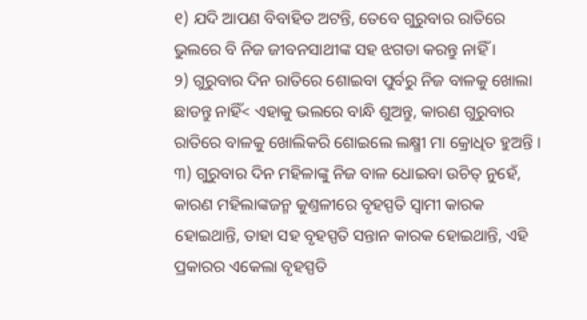୧) ଯଦି ଆପଣ ବିବାହିତ ଅଟନ୍ତି, ତେବେ ଗୁରୁବାର ରାତିରେ ଭୁଲରେ ବି ନିଜ ଜୀବନସାଥୀଙ୍କ ସହ ଝଗଡା କରନ୍ତୁ ନାହିଁ ।
୨) ଗୁରୁବାର ଦିନ ରାତିରେ ଶୋଇବା ପୁର୍ବରୁ ନିଜ ବାଳକୁ ଖୋଲା ଛାଡନ୍ତୁ ନାହିଁ< ଏହାକୁ ଭଲରେ ବାନ୍ଧି ଶୁଅନ୍ତୁ, କାରଣ ଗୁରୁବାର ରାତିରେ ବାଳକୁ ଖୋଲିକରି ଶୋଇଲେ ଲକ୍ଷ୍ମୀ ମା କ୍ରୋଧିତ ହୁଅନ୍ତି ।
୩) ଗୁରୁବାର ଦିନ ମହିଳାଙ୍କୁ ନିଜ ବାଳ ଧୋଇବା ଉଚିତ୍ ନୁହେଁ, କାରଣ ମହିଲାଙ୍କଜନ୍ମ କୁଣ୍ତଳୀରେ ବୃହସ୍ପତି ସ୍ୱାମୀ କାରକ ହୋଇଥାନ୍ତି, ତାହା ସହ ବୃହସ୍ପତି ସନ୍ତାନ କାରକ ହୋଇଥାନ୍ତି, ଏହି ପ୍ରକାରର ଏକେଲା ବୃହସ୍ପତି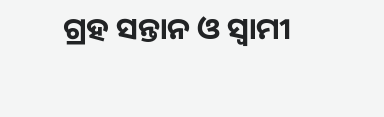ଗ୍ରହ ସନ୍ତାନ ଓ ସ୍ୱାମୀ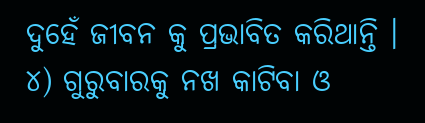ଦୁହେଁ ଜୀବନ କୁ ପ୍ରଭାବିତ କରିଥାନ୍ତି ।
୪) ଗୁରୁବାରକୁ ନଖ କାଟିବା ଓ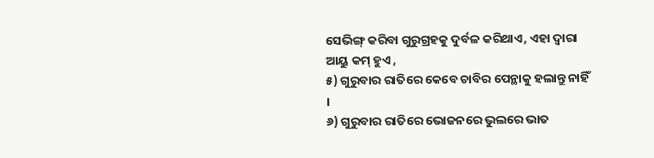ସେଭିଙ୍ଗ୍ କରିବା ଗୁରୁଗ୍ରହକୁ ଦୁର୍ବଳ କରିଥାଏ, ଏହା ଦ୍ୱାରା ଆୟୁ କମ୍ ହୁଏ ,
୫) ଗୁରୁବାର ରାତିରେ କେବେ ଚାବିର ପେନ୍ଥାକୁ ହଲାନ୍ତୁ ନାହିଁ ।
୬) ଗୁରୁବାର ରାତିରେ ଭୋଜନରେ ଭୁଲରେ ଭାତ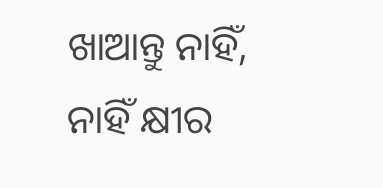ଖାଆନ୍ତୁ ନାହିଁ, ନାହିଁ କ୍ଷୀର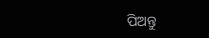ପିଅନ୍ତୁ